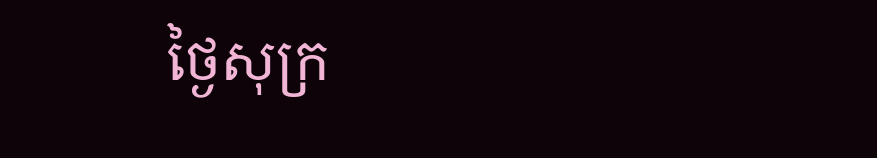ថ្ងៃសុក្រ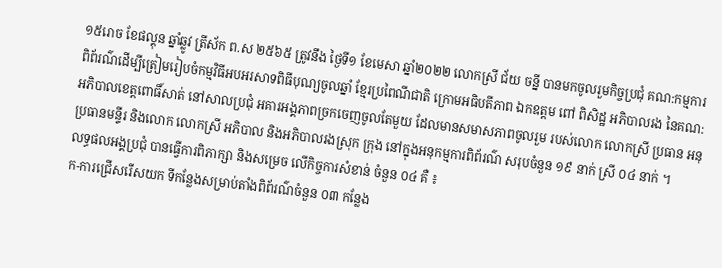១៥រោច ខែផល្គុន ឆ្នាំឆ្លូវ ត្រីស័ក ព.ស ២៥៦៥ ត្រូវនឹង ថ្ងៃទី១ ខែមេសា ឆ្នាំ២០២២ លោកស្រី ជ័យ ចន្នី បានមកចូលរួមកិច្ចប្រជុំ គណ:កម្មការពិព័រណ៌ដើម្បីត្រៀមរៀបចំកម្មវិធីអបអរសាទពិធីបុណ្យចូលឆ្នាំ ខ្មែរប្រពៃណីជាតិ ក្រោមអធិបតីភាព ឯកឧត្តម ពៅ ពិសិដ្ឋ អភិបាលរង នៃគណ:អភិបាលខេត្តពោធិ៍សាត់ នៅសាលប្រជុំ អគារអង្គភាពច្រកចេញចូលតែមួយ ដែលមានសមាសភាពចូលរួម របស់លោក លោកស្រី ប្រធាន អនុប្រធានមន្ទីរ និងលោក លោកស្រី អភិបាល និងអភិបាលរងស្រុក ក្រុង នៅក្នុងអនុកម្មការពិព័រណ៌ សរុបចំនួន ១៩ នាក់ ស្រី ០៤ នាក់ ។
លទ្ធផលអង្គប្រជុំ បានធ្វើការពិភាក្សា និងសម្រេច លើកិច្ចការសំខាន់ ចំនួន ០៤ គឺ ៖
ក-ការជ្រើសរើសយក ទីកន្លែងសម្រាប់តាំងពិព័រណ៌ចំនួន ០៣ កន្លែង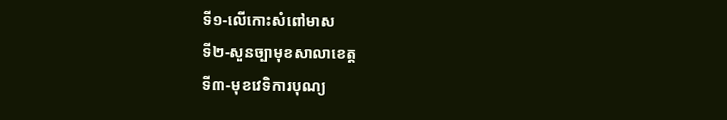ទី១-លើកោះសំពៅមាស
ទី២-សួនច្បាមុខសាលាខេត្ត
ទី៣-មុខវេទិការបុណ្យ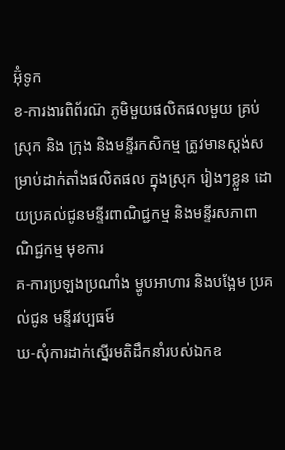អ៊ុំទូក
ខ-ការងារពិព័រណ៊ ភូមិមួយផលិតផលមួយ គ្រប់ស្រុក និង ក្រុង និងមន្ទីរកសិកម្ម ត្រូវមានស្តង់សម្រាប់ដាក់តាំងផលិតផល ក្នុងស្រុក រៀងៗខ្លួន ដោយប្រគល់ជូនមន្ទីរពាណិជ្ជកម្ម និងមន្ទីរសភាពាណិជ្ជកម្ម មុខការ
គ-ការប្រឡងប្រណាំង ម្ហូបអាហារ និងបង្អែម ប្រគល់ជូន មន្ទីរវប្បធម៍
ឃ-សុំការដាក់ស្នើរមតិដឹកនាំរបស់ឯកឧ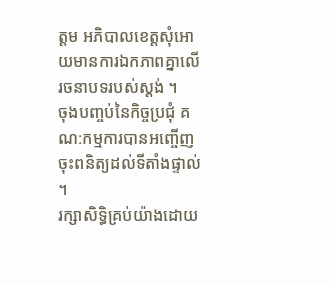ត្តម អភិបាលខេត្តសុំអោយមានការឯកភាពគ្នាលើរចនាបទរបស់ស្តង់ ។
ចុងបញ្ចប់នៃកិច្ចប្រជុំ គណ:កម្មការបានអញ្ចើញចុះពនិត្យដល់ទីតាំងផ្ទាល់ ។
រក្សាសិទិ្ធគ្រប់យ៉ាងដោយ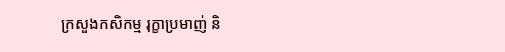ក្រសួងកសិកម្ម រុក្ខាប្រមាញ់ និ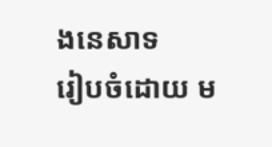ងនេសាទ
រៀបចំដោយ ម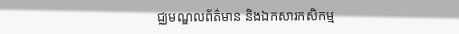ជ្ឈមណ្ឌលព័ត៌មាន និងឯកសារកសិកម្ម